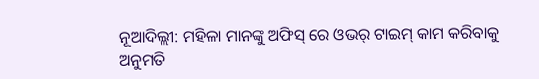ନୂଆଦିଲ୍ଲୀ: ମହିଳା ମାନଙ୍କୁ ଅଫିସ୍ ରେ ଓଭର୍ ଟାଇମ୍ କାମ କରିବାକୁ ଅନୁମତି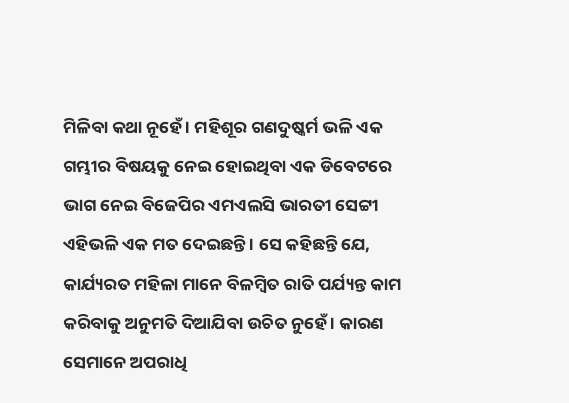ମିଳିବା କଥା ନୂହେଁ । ମହିଶୂର ଗଣଦୁଷ୍କର୍ମ ଭଳି ଏକ ଗମ୍ଭୀର ବିଷୟକୁ ନେଇ ହୋଇଥିବା ଏକ ଡିବେଟରେ ଭାଗ ନେଇ ବିଜେପିର ଏମଏଲସି ଭାରତୀ ସେଟ୍ଟୀ ଏହିଭଳି ଏକ ମତ ଦେଇଛନ୍ତି । ସେ କହିଛନ୍ତି ଯେ, କାର୍ଯ୍ୟରତ ମହିଳା ମାନେ ବିଳମ୍ବିତ ରାତି ପର୍ଯ୍ୟନ୍ତ କାମ କରିବାକୁ ଅନୁମତି ଦିଆଯିବା ଉଚିତ ନୁହେଁ । କାରଣ ସେମାନେ ଅପରାଧି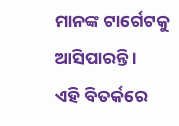ମାନଙ୍କ ଟାର୍ଗେଟକୁ ଆସିପାରନ୍ତି ।
ଏହି ବିତର୍କରେ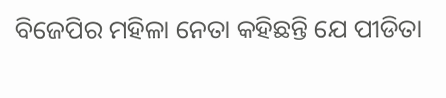ବିଜେପିର ମହିଳା ନେତା କହିଛନ୍ତି ଯେ ପୀଡିତା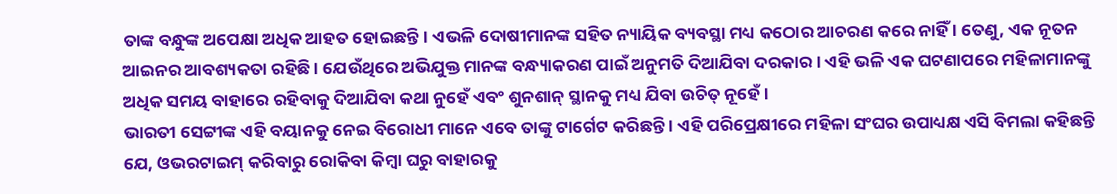ତାଙ୍କ ବନ୍ଧୁଙ୍କ ଅପେକ୍ଷା ଅଧିକ ଆହତ ହୋଇଛନ୍ତି। ଏଭଳି ଦୋଷୀମାନଙ୍କ ସହିତ ନ୍ୟାୟିକ ବ୍ୟବସ୍ଥା ମଧ୍ୟ କଠୋର ଆଚରଣ କରେ ନାହିଁ । ତେଣୁ, ଏକ ନୂତନ ଆଇନର ଆବଶ୍ୟକତା ରହିଛି । ଯେଉଁଥିରେ ଅଭିଯୁକ୍ତ ମାନଙ୍କ ବନ୍ଧ୍ୟାକରଣ ପାଇଁ ଅନୁମତି ଦିଆଯିବା ଦରକାର । ଏହି ଭଳି ଏକ ଘଟଣାପରେ ମହିଳାମାନଙ୍କୁ ଅଧିକ ସମୟ ବାହାରେ ରହିବାକୁ ଦିଆଯିବା କଥା ନୁହେଁ ଏବଂ ଶୁନଶାନ୍ ସ୍ଥାନକୁ ମଧ୍ୟ ଯିବା ଉଚିତ୍ ନୂହେଁ ।
ଭାରତୀ ସେଟ୍ଟୀଙ୍କ ଏହି ବୟାନକୁ ନେଇ ବିରୋଧୀ ମାନେ ଏବେ ତାଙ୍କୁ ଟାର୍ଗେଟ କରିଛନ୍ତି । ଏହି ପରିପ୍ରେକ୍ଷୀରେ ମହିଳା ସଂଘର ଉପାଧ୍ୟକ୍ଷ ଏସି ବିମଲା କହିଛନ୍ତି ଯେ, ଓଭରଟାଇମ୍ କରିବାରୁ ରୋକିବା କିମ୍ବା ଘରୁ ବାହାରକୁ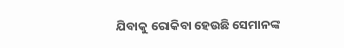ଯିବାକୁ ରୋକିବା ହେଉଛି ସେମାନଙ୍କ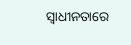ସ୍ୱାଧୀନତାରେ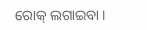ରୋକ୍ ଲଗାଇବା ।